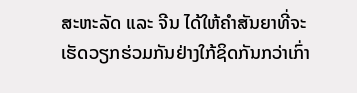ສະຫະລັດ ແລະ ຈີນ ໄດ້ໃຫ້ຄຳສັນຍາທີ່ຈະເຮັດວຽກຮ່ວມກັນຢ່າງໃກ້ຊິດກັນກວ່າເກົ່າ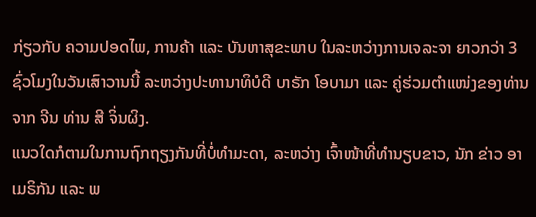ກ່ຽວກັບ ຄວາມປອດໄພ, ການຄ້າ ແລະ ບັນຫາສຸຂະພາບ ໃນລະຫວ່າງການເຈລະຈາ ຍາວກວ່າ 3 ຊົ່ວໂມງໃນວັນເສົາວານນີ້ ລະຫວ່າງປະທານາທິບໍດີ ບາຣັກ ໂອບາມາ ແລະ ຄູ່ຮ່ວມຕຳແໜ່ງຂອງທ່ານຈາກ ຈີນ ທ່ານ ສີ ຈິ່ນຜິງ.
ແນວໃດກໍຕາມໃນການຖົກຖຽງກັນທີ່ບໍ່ທຳມະດາ, ລະຫວ່າງ ເຈົ້າໜ້າທີ່ທຳນຽບຂາວ, ນັກ ຂ່າວ ອາເມຣິກັນ ແລະ ພ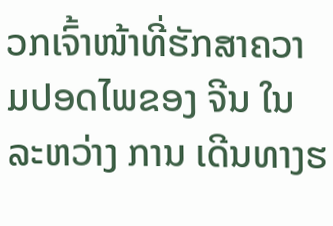ວກເຈົ້າໜ້າທີ່ຮັກສາຄວາມປອດໄພຂອງ ຈີນ ໃນລະຫວ່າງ ການ ເດີນທາງຮ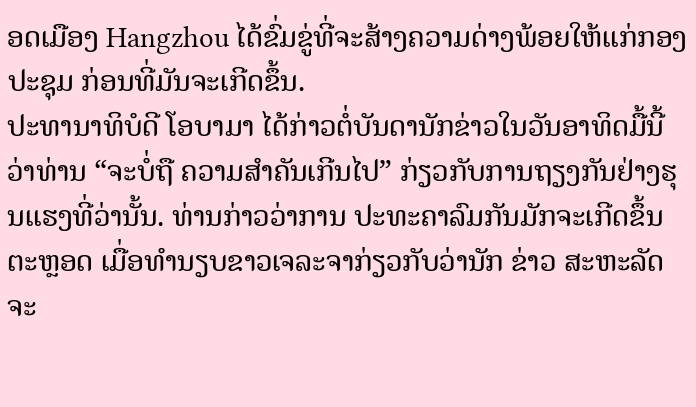ອດເມືອງ Hangzhou ໄດ້ຂົ່ມຂູ່ທີ່ຈະສ້າງຄວາມດ່າງພ້ອຍໃຫ້ແກ່ກອງປະຊຸມ ກ່ອນທີ່ມັນຈະເກີດຂຶ້ນ.
ປະທານາທິບໍດີ ໂອບາມາ ໄດ້ກ່າວຕໍ່ບັນດານັກຂ່າວໃນວັນອາທິດມື້ນີ້ວ່າທ່ານ “ຈະບໍ່ຖື ຄວາມສຳຄັນເກີນໄປ” ກ່ຽວກັບການຖຽງກັນຢ່າງຮຸນແຮງທີ່ວ່ານັ້ນ. ທ່ານກ່າວວ່າການ ປະທະຄາລົມກັນມັກຈະເກີດຂຶ້ນຕະຫຼອດ ເມື່ອທຳນຽບຂາວເຈລະຈາກ່ຽວກັບວ່ານັກ ຂ່າວ ສະຫະລັດ ຈະ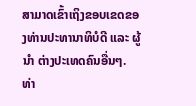ສາມາດເຂົ້າເຖິງຂອບເຂດຂອງທ່ານປະທານາທິບໍດີ ແລະ ຜູ້ນຳ ຕ່າງປະເທດຄົນອື່ນໆ. ທ່າ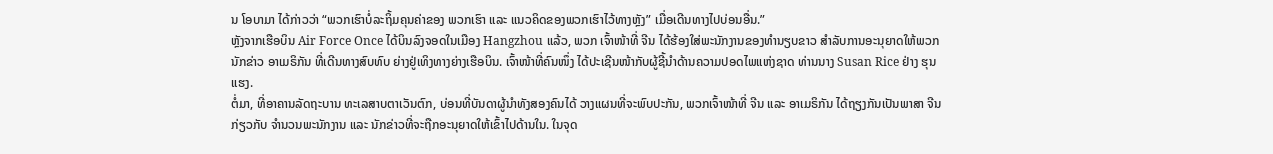ນ ໂອບາມາ ໄດ້ກ່າວວ່າ “ພວກເຮົາບໍ່ລະຖິ້ມຄຸນຄ່າຂອງ ພວກເຮົາ ແລະ ແນວຄິດຂອງພວກເຮົາໄວ້ທາງຫຼັງ” ເມື່ອເດີນທາງໄປບ່ອນອື່ນ.”
ຫຼັງຈາກເຮືອບິນ Air Force Once ໄດ້ບິນລົງຈອດໃນເມືອງ Hangzhou ແລ້ວ, ພວກ ເຈົ້າໜ້າທີ່ ຈີນ ໄດ້ຮ້ອງໃສ່ພະນັກງານຂອງທຳນຽບຂາວ ສຳລັບການອະນຸຍາດໃຫ້ພວກ ນັກຂ່າວ ອາເມຣິກັນ ທີ່ເດີນທາງສົບທົບ ຍ່າງຢູ່ເທິງທາງຍ່າງເຮືອບິນ. ເຈົ້າໜ້າທີ່ຄົນໜຶ່ງ ໄດ້ປະເຊີນໜ້າກັບຜູ້ຊີ້ນຳດ້ານຄວາມປອດໄພແຫ່ງຊາດ ທ່ານນາງ Susan Rice ຢ່າງ ຮຸນແຮງ.
ຕໍ່ມາ, ທີ່ອາຄານລັດຖະບານ ທະເລສາບຕາເວັນຕົກ, ບ່ອນທີ່ບັນດາຜູ້ນຳທັງສອງຄົນໄດ້ ວາງແຜນທີ່ຈະພົບປະກັນ, ພວກເຈົ້າໜ້າທີ່ ຈີນ ແລະ ອາເມຣິກັນ ໄດ້ຖຽງກັນເປັນພາສາ ຈີນ ກ່ຽວກັບ ຈຳນວນພະນັກງານ ແລະ ນັກຂ່າວທີ່ຈະຖືກອະນຸຍາດໃຫ້ເຂົ້າໄປດ້ານໃນ. ໃນຈຸດ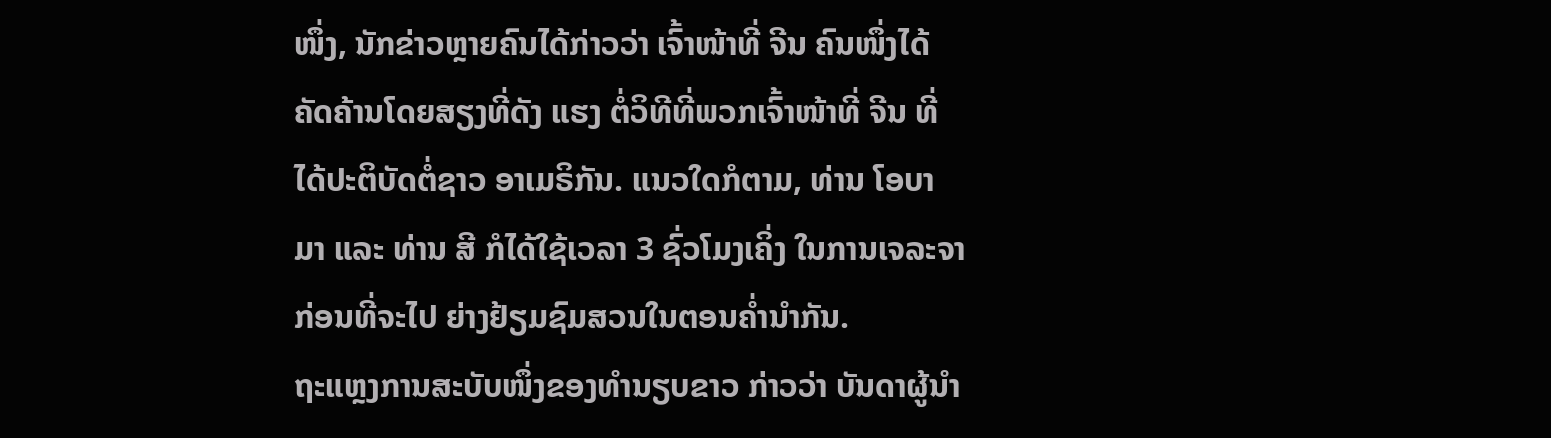ໜຶ່ງ, ນັກຂ່າວຫຼາຍຄົນໄດ້ກ່າວວ່າ ເຈົ້າໜ້າທີ່ ຈີນ ຄົນໜຶ່ງໄດ້ຄັດຄ້ານໂດຍສຽງທີ່ດັງ ແຮງ ຕໍ່ວິທີທີ່ພວກເຈົ້າໜ້າທີ່ ຈີນ ທີ່ໄດ້ປະຕິບັດຕໍ່ຊາວ ອາເມຣິກັນ. ແນວໃດກໍຕາມ, ທ່ານ ໂອບາມາ ແລະ ທ່ານ ສີ ກໍໄດ້ໃຊ້ເວລາ 3 ຊົ່ວໂມງເຄິ່ງ ໃນການເຈລະຈາ ກ່ອນທີ່ຈະໄປ ຍ່າງຢ້ຽມຊົມສວນໃນຕອນຄ່ຳນຳກັນ.
ຖະແຫຼງການສະບັບໜຶ່ງຂອງທຳນຽບຂາວ ກ່າວວ່າ ບັນດາຜູ້ນຳ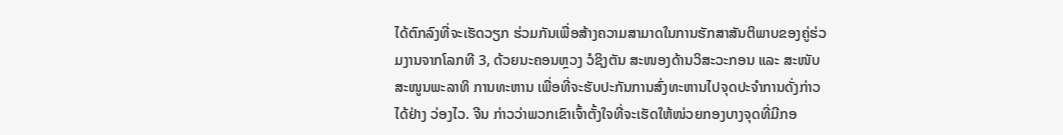ໄດ້ຕົກລົງທີ່ຈະເຮັດວຽກ ຮ່ວມກັນເພື່ອສ້າງຄວາມສາມາດໃນການຮັກສາສັນຕິພາບຂອງຄູ່ຮ່ວມງານຈາກໂລກທີ 3, ດ້ວຍນະຄອນຫຼວງ ວໍຊິງຕັນ ສະໜອງດ້ານວິສະວະກອນ ແລະ ສະໜັບສະໜູນພະລາທິ ການທະຫານ ເພື່ອທີ່ຈະຮັບປະກັນການສົ່ງທະຫານໄປຈຸດປະຈຳການດັ່ງກ່າວໄດ້ຢ່າງ ວ່ອງໄວ. ຈີນ ກ່າວວ່າພວກເຂົາເຈົ້າຕັ້ງໃຈທີ່ຈະເຮັດໃຫ້ໜ່ວຍກອງບາງຈຸດທີ່ມີກອ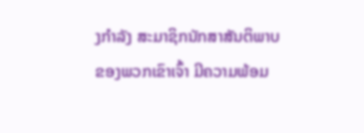ງກຳລັງ ສະມາຊິກນັກສາສັນຕິພາບຂອງພວກເຂົາເຈົ້າ ມີຄວາມພ້ອມ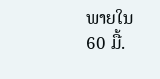ພາຍໃນ 60 ມື້.